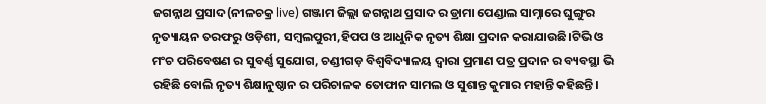ଜଗନ୍ନାଥ ପ୍ରସାଦ(ନୀଳଚକ୍ର live) ଗଞ୍ଜାମ ଜିଲ୍ଲା ଜଗନ୍ନାଥ ପ୍ରସାଦ ର ଡ୍ରାମା ପେଣ୍ଡାଲ ସାମ୍ନାରେ ଘୁଙ୍ଗୁର ନୃତ୍ୟାୟନ ତରଫରୁ ଓଡ଼ିଶୀ, ସମ୍ବଲପୁରୀ,ହିପପ ଓ ଆଧୁନିକ ନୃତ୍ୟ ଶିକ୍ଷା ପ୍ରଦାନ କରାଯାଉଛି।ଟିଭି ଓ ମଂଚ ପରିବେଷଣ ର ସୁବର୍ଣ୍ଣ ସୁଯୋଗ, ଚଣ୍ଡୀଗଡ଼ ବିଶ୍ୱବିଦ୍ୟାଳୟ ଦ୍ୱାରା ପ୍ରମାଣ ପତ୍ର ପ୍ରଦାନ ର ବ୍ୟବସ୍ଥା ଭି ରହିଛି ବୋଲି ନୃତ୍ୟ ଶିକ୍ଷାନୁଷ୍ଠାନ ର ପରିଚାଳକ ତୋଫାନ ସାମଲ ଓ ସୁଶାନ୍ତ କୁମାର ମହାନ୍ତି କହିଛନ୍ତି।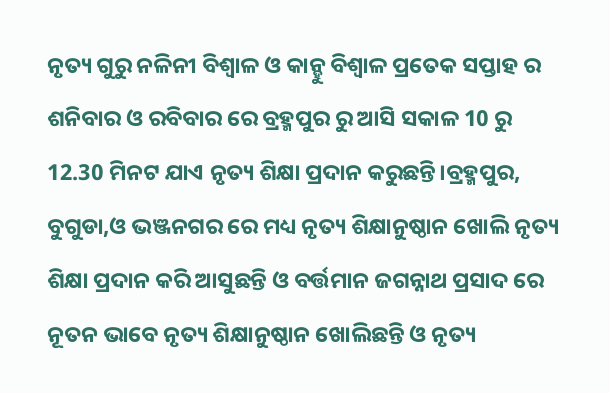ନୃତ୍ୟ ଗୁରୁ ନଳିନୀ ବିଶ୍ୱାଳ ଓ କାନ୍ହୁ ବିଶ୍ଵାଳ ପ୍ରତେକ ସପ୍ତାହ ର ଶନିବାର ଓ ରବିବାର ରେ ବ୍ରହ୍ମପୁର ରୁ ଆସି ସକାଳ 10 ରୁ 12.30 ମିନଟ ଯାଏ ନୃତ୍ୟ ଶିକ୍ଷା ପ୍ରଦାନ କରୁଛନ୍ତି।ବ୍ରହ୍ମପୁର, ବୁଗୁଡା,ଓ ଭଞ୍ଜନଗର ରେ ମଧ୍ୟ ନୃତ୍ୟ ଶିକ୍ଷାନୁଷ୍ଠାନ ଖୋଲି ନୃତ୍ୟ ଶିକ୍ଷା ପ୍ରଦାନ କରି ଆସୁଛନ୍ତି ଓ ବର୍ତ୍ତମାନ ଜଗନ୍ନାଥ ପ୍ରସାଦ ରେ ନୂତନ ଭାବେ ନୃତ୍ୟ ଶିକ୍ଷାନୁଷ୍ଠାନ ଖୋଲିଛନ୍ତି ଓ ନୃତ୍ୟ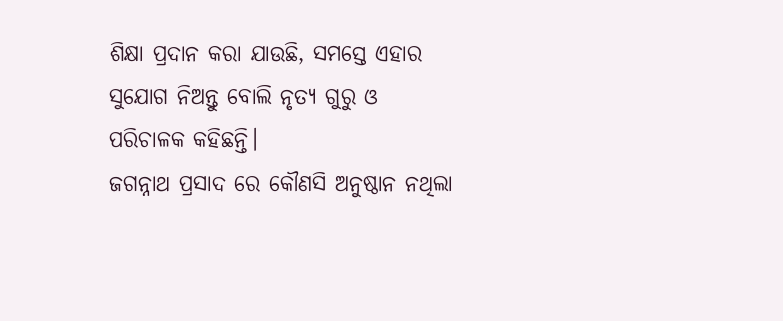ଶିକ୍ଷା ପ୍ରଦାନ କରା ଯାଉଛି, ସମସ୍ତେ ଏହାର ସୁଯୋଗ ନିଅନ୍ତୁ ବୋଲି ନୃତ୍ୟ ଗୁରୁ ଓ ପରିଚାଳକ କହିଛନ୍ତି।
ଜଗନ୍ନାଥ ପ୍ରସାଦ ରେ କୌଣସି ଅନୁଷ୍ଠାନ ନଥିଲା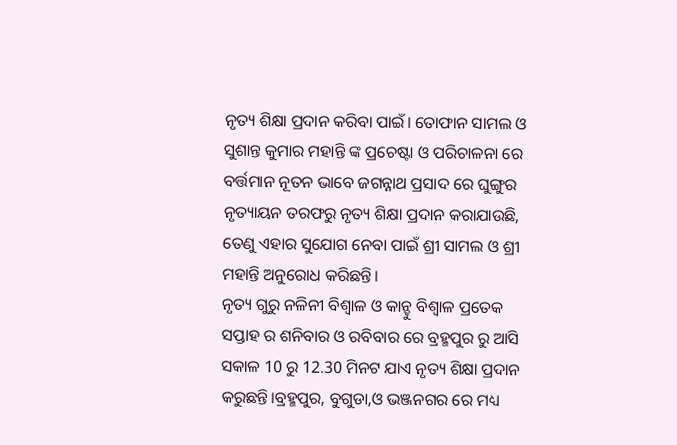ନୃତ୍ୟ ଶିକ୍ଷା ପ୍ରଦାନ କରିବା ପାଇଁ। ତୋଫାନ ସାମଲ ଓ ସୁଶାନ୍ତ କୁମାର ମହାନ୍ତି ଙ୍କ ପ୍ରଚେଷ୍ଟା ଓ ପରିଚାଳନା ରେ ବର୍ତ୍ତମାନ ନୂତନ ଭାବେ ଜଗନ୍ନାଥ ପ୍ରସାଦ ରେ ଘୁଙ୍ଗୁର ନୃତ୍ୟାୟନ ତରଫରୁ ନୃତ୍ୟ ଶିକ୍ଷା ପ୍ରଦାନ କରାଯାଉଛି, ତେଣୁ ଏହାର ସୁଯୋଗ ନେବା ପାଇଁ ଶ୍ରୀ ସାମଲ ଓ ଶ୍ରୀ ମହାନ୍ତି ଅନୁରୋଧ କରିଛନ୍ତି।
ନୃତ୍ୟ ଗୁରୁ ନଳିନୀ ବିଶ୍ୱାଳ ଓ କାନ୍ହୁ ବିଶ୍ଵାଳ ପ୍ରତେକ ସପ୍ତାହ ର ଶନିବାର ଓ ରବିବାର ରେ ବ୍ରହ୍ମପୁର ରୁ ଆସି ସକାଳ 10 ରୁ 12.30 ମିନଟ ଯାଏ ନୃତ୍ୟ ଶିକ୍ଷା ପ୍ରଦାନ କରୁଛନ୍ତି।ବ୍ରହ୍ମପୁର, ବୁଗୁଡା,ଓ ଭଞ୍ଜନଗର ରେ ମଧ୍ୟ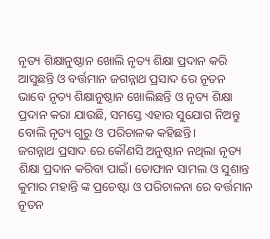ନୃତ୍ୟ ଶିକ୍ଷାନୁଷ୍ଠାନ ଖୋଲି ନୃତ୍ୟ ଶିକ୍ଷା ପ୍ରଦାନ କରି ଆସୁଛନ୍ତି ଓ ବର୍ତ୍ତମାନ ଜଗନ୍ନାଥ ପ୍ରସାଦ ରେ ନୂତନ ଭାବେ ନୃତ୍ୟ ଶିକ୍ଷାନୁଷ୍ଠାନ ଖୋଲିଛନ୍ତି ଓ ନୃତ୍ୟ ଶିକ୍ଷା ପ୍ରଦାନ କରା ଯାଉଛି, ସମସ୍ତେ ଏହାର ସୁଯୋଗ ନିଅନ୍ତୁ ବୋଲି ନୃତ୍ୟ ଗୁରୁ ଓ ପରିଚାଳକ କହିଛନ୍ତି।
ଜଗନ୍ନାଥ ପ୍ରସାଦ ରେ କୌଣସି ଅନୁଷ୍ଠାନ ନଥିଲା ନୃତ୍ୟ ଶିକ୍ଷା ପ୍ରଦାନ କରିବା ପାଇଁ। ତୋଫାନ ସାମଲ ଓ ସୁଶାନ୍ତ କୁମାର ମହାନ୍ତି ଙ୍କ ପ୍ରଚେଷ୍ଟା ଓ ପରିଚାଳନା ରେ ବର୍ତ୍ତମାନ ନୂତନ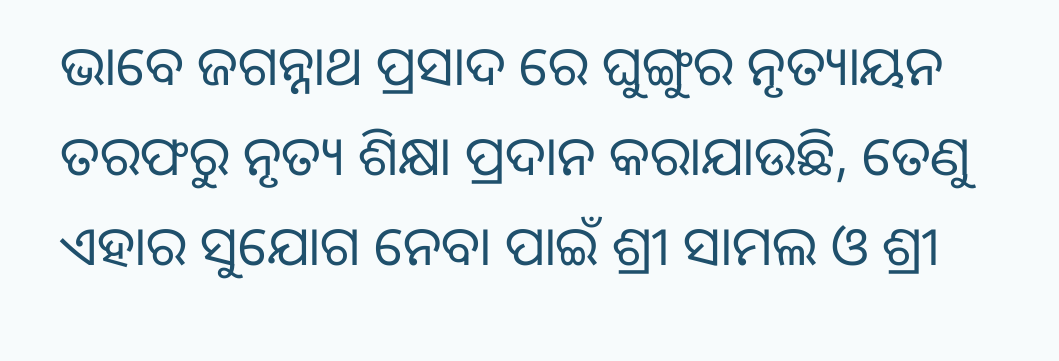ଭାବେ ଜଗନ୍ନାଥ ପ୍ରସାଦ ରେ ଘୁଙ୍ଗୁର ନୃତ୍ୟାୟନ ତରଫରୁ ନୃତ୍ୟ ଶିକ୍ଷା ପ୍ରଦାନ କରାଯାଉଛି, ତେଣୁ ଏହାର ସୁଯୋଗ ନେବା ପାଇଁ ଶ୍ରୀ ସାମଲ ଓ ଶ୍ରୀ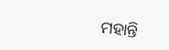ମହାନ୍ତି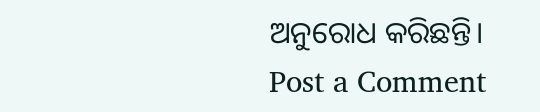ଅନୁରୋଧ କରିଛନ୍ତି।
Post a Comment